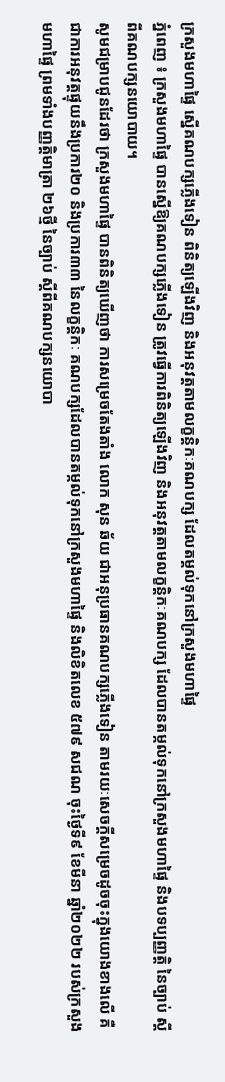ក្រសួងមហាផ្ទៃ ស្នើគណបក្សភ្លើងទៀន ពិនិត្យឡើងវិញ និងអនុវត្តតាមលក្ខន្ដិកៈគណបក្ស ដែលតម្គល់ទុកនៅក្រសួងមហាផ្ទៃ
ភ្នំពេញ ៖ ក្រសួងមហាផ្ទៃ បានស្នើឱ្យគណបក្សភ្លើងទៀន ត្រូវធ្វើការពិនិត្យឡើងវិញ និងអនុវត្តតាមលក្ខន្តិកៈគណបក្ស ដែលបានតម្កល់ទុកនៅក្រសួងមហាផ្ទៃ និងបទប្បញ្ញត្តិ នៃច្បាប់ ស្តីពីគណបក្សនយោបាយ។
សូមជម្រាបជូនដែរថា ក្រសួងមហាផ្ទៃ បានពិនិត្យឃើញថា ការសម្រេចតែងតាំង លោក សុន ឆ័យ ជាអនុប្រធានគណបក្សភ្លើងទៀន តាមរយៈសេចក្តីសម្រេចដូចចុះក្នុងយោងខាងលើ គឺជាការអនុវត្តផ្ទុយនឹងប្រការ២០ និងប្រការ៣៣ នៃលក្ខន្តិកៈ គណបក្សដែលបានតម្កល់ទុកនៅក្រសួងមហាផ្ទៃ និងលិខិតលេខ ៥៧៩ សជណ ចុះថ្ងៃទី៩ ខែមីនា ឆ្នាំ២០២២ របស់ក្រសួងមហាផ្ទៃ ព្រមទាំងបញ្ញត្តិមាត្រា ២៦ថ្មី នៃច្បាប់ ស្តីពីគណបក្សនយោបា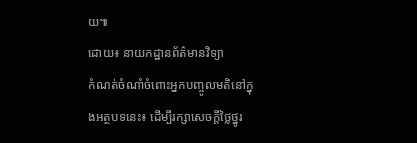យ៕
ដោយ៖ នាយកដ្ឋានព័ត៌មានវិទ្យា
កំណត់ចំណាំចំពោះអ្នកបញ្ចូលមតិនៅក្នុងអត្ថបទនេះ៖ ដើម្បីរក្សាសេចក្ដីថ្លៃថ្នូរ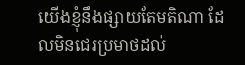យើងខ្ញុំនឹងផ្សាយតែមតិណា ដែលមិនជេរប្រមាថដល់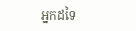អ្នកដទៃ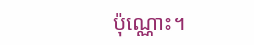ប៉ុណ្ណោះ។